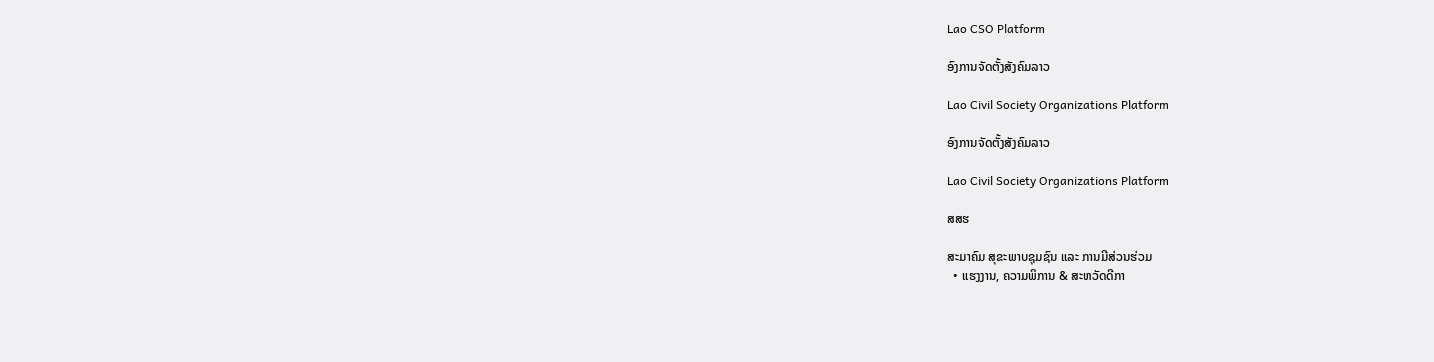Lao CSO Platform

ອົງການຈັດຕັ້ງສັງຄົມລາວ

Lao Civil Society Organizations Platform

ອົງການຈັດຕັ້ງສັງຄົມລາວ

Lao Civil Society Organizations Platform

ສສຮ

ສະມາຄົມ ສຸຂະພາບຊຸມຊົນ ແລະ ການມີສ່ວນຮ່ວມ
  • ແຮງງານ, ຄວາມພິການ & ສະຫວັດດີກາ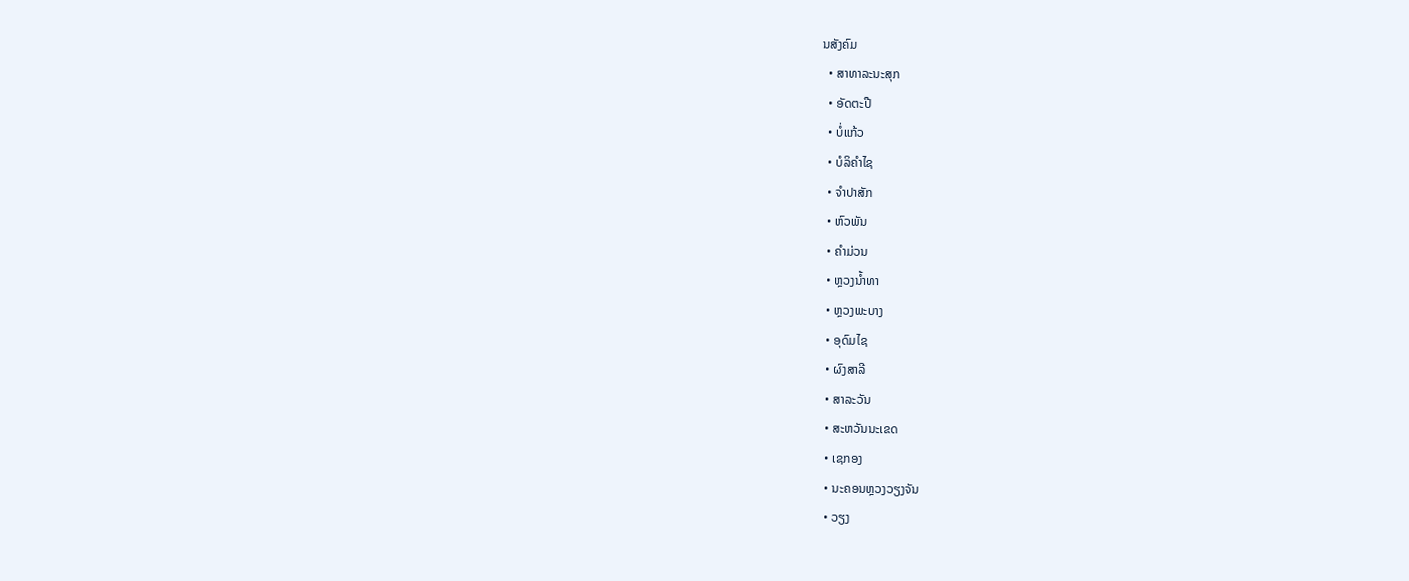ນສັງຄົມ
  • ສາທາລະນະສຸກ
  • ອັດຕະປື
  • ບໍ່ແກ້ວ
  • ບໍລິຄໍາໄຊ
  • ຈໍາປາສັກ
  • ຫົວພັນ
  • ຄໍາມ່ວນ
  • ຫຼວງນໍ້າທາ
  • ຫຼວງພະບາງ
  • ອຸດົມໄຊ
  • ຜົງສາລີ
  • ສາລະວັນ
  • ສະຫວັນນະເຂດ
  • ເຊກອງ
  • ນະຄອນຫຼວງວຽງຈັນ
  • ວຽງ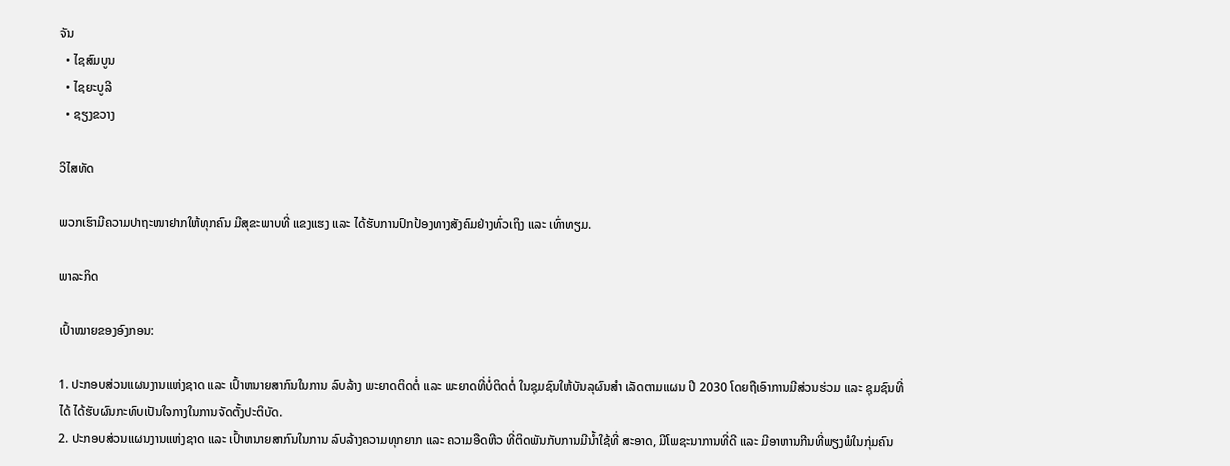ຈັນ
  • ໄຊສົມບູນ
  • ໄຊຍະບູລີ
  • ຊຽງຂວາງ

ວິໄສທັດ

ພວກເຮົາມີຄວາມປາຖະໜາຢາກໃຫ້ທຸກຄົນ ມີສຸຂະພາບທີ່ ແຂງແຮງ ແລະ ໄດ້ຮັບການປົກປ້ອງທາງສັງຄົມຢ່າງທົ່ວເຖິງ ແລະ ເທົ່າທຽມ.

ພາລະກິດ

ເປົ້າໝາຍຂອງອົງກອນ:

1. ປະກອບສ່ວນແຜນງານແຫ່ງຊາດ ແລະ ເປົ້າຫນາຍສາກົນໃນການ ລົບລ້າງ ພະຍາດຕິດຕໍ່ ແລະ ພະຍາດທີ່ບໍ່ຕິດຕໍ່ ໃນຊຸມຊົນໃຫ້ບັນລຸຜົນສໍາ ເລັດຕາມແຜນ ປີ 2030 ໂດຍຖືເອົາການມີສ່ວນຮ່ວມ ແລະ ຊຸມຊົນທີ່ໄດ້ ໄດ້ຮັບຜົນກະທົບເປັນໃຈກາງໃນການຈັດຕັ້ງປະຕິບັດ.
2. ປະກອບສ່ວນແຜນງານແຫ່ງຊາດ ແລະ ເປົ້າຫນາຍສາກົນໃນການ ລົບລ້າງຄວາມທຸກຍາກ ແລະ ຄວາມອືດຫີວ ທີ່ຕິດພັນກັບການມີນໍ້າໃຊ້ທີ່ ສະອາດ, ມີໂພຊະນາການທີ່ດີ ແລະ ມີອາຫານກີນທີ່ພຽງພໍໃນກຸ່ມຄົນ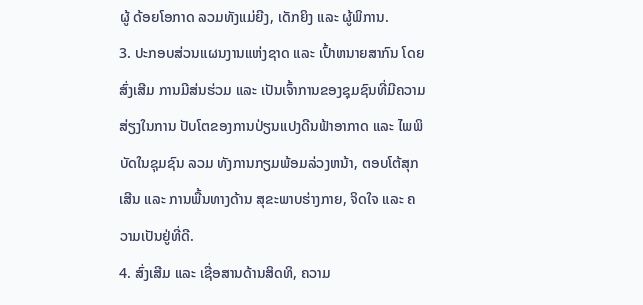ຜູ້ ດ້ອຍໂອກາດ ລວມທັງແມ່ຍີງ, ເດັກຍິງ ແລະ ຜູ້ພິການ.
3. ປະກອບສ່ວນແຜນງານແຫ່ງຊາດ ແລະ ເປົ້າຫນາຍສາກົນ ໂດຍສົ່ງເສີມ ການມີສ່ນຮ່ວມ ແລະ ເປັນເຈົ້າການຂອງຊຸມຊົນທີ່ມີຄວາມສ່ຽງໃນການ ປັບໂຕຂອງການປ່ຽນແປງດີນຟ້າອາກາດ ແລະ ໄພພິບັດໃນຊຸມຊົນ ລວມ ທັງການກຽມພ້ອມລ່ວງຫນ້າ, ຕອບໂຕ້ສຸກເສີນ ແລະ ການພື້ນທາງດ້ານ ສຸຂະພາບຮ່າງກາຍ, ຈິດໃຈ ແລະ ຄວາມເປັນຢູ່ທີ່ດີ.
4. ສົ່ງເສີມ ແລະ ເຊື່ອສານດ້ານສິດທິ, ຄວາມ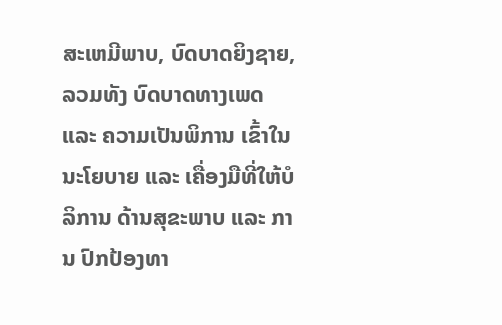ສະເຫມີພາບ, ບົດບາດຍິງຊາຍ, ລວມທັງ ບົດບາດທາງເພດ ແລະ ຄວາມເປັນພິການ ເຂົ້າໃນ ນະໂຍບາຍ ແລະ ເຄື່ອງມືທີ່ໃຫ້ບໍລິການ ດ້ານສຸຂະພາບ ແລະ ການ ປົກປ້ອງທາ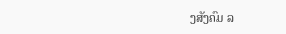ງສັງຄົມ ລ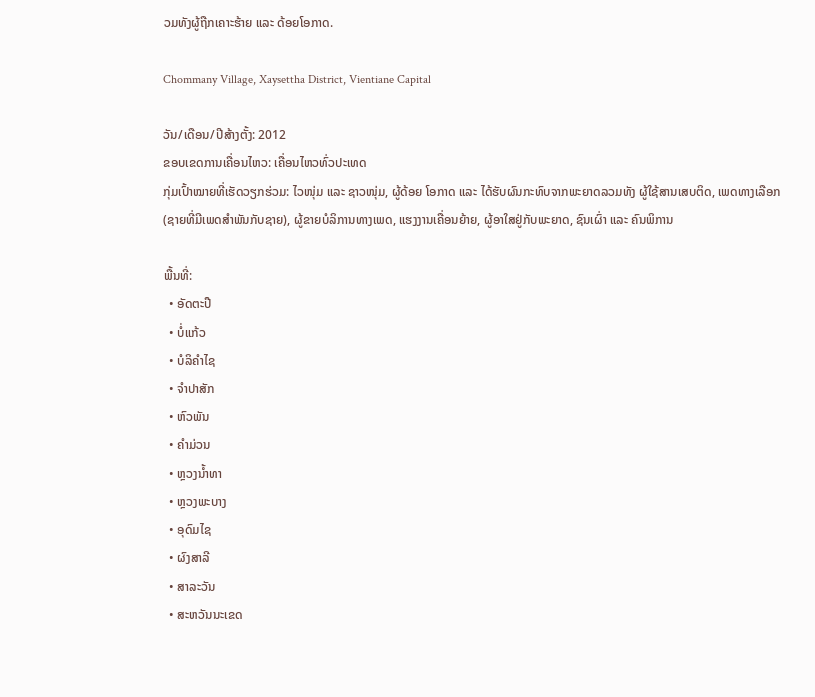ວມທັງຜູ້ຖືກເຄາະຮ້າຍ ແລະ ດ້ອຍໂອກາດ.

Chommany Village, Xaysettha District, Vientiane Capital

ວັນ/ເດືອນ/ປີສ້າງຕັ້ງ: 2012
ຂອບເຂດການເຄື່ອນໄຫວ: ເຄື່ອນໄຫວທົ່ວປະເທດ
ກຸ່ມເປົ້າໝາຍທີ່ເຮັດວຽກຮ່ວມ: ໄວໜຸ່ມ ແລະ ຊາວໜຸ່ມ, ຜູ້ດ້ອຍ ໂອກາດ ແລະ ໄດ້ຮັບຜົນກະທົບຈາກພະຍາດລວມທັງ ຜູ້ໃຊ້ສານເສບຕິດ, ເພດທາງເລືອກ (ຊາຍທີ່ມີເພດສຳພັນກັບຊາຍ), ຜູ້ຂາຍບໍລິການທາງເພດ, ແຮງງານເຄື່ອນຍ້າຍ, ຜູ້ອາໃສຢູ່ກັບພະຍາດ, ຊົນເຜົ່າ ແລະ ຄົນພິການ

ພື້ນທີ່:
  • ອັດຕະປື
  • ບໍ່ແກ້ວ
  • ບໍລິຄໍາໄຊ
  • ຈໍາປາສັກ
  • ຫົວພັນ
  • ຄໍາມ່ວນ
  • ຫຼວງນໍ້າທາ
  • ຫຼວງພະບາງ
  • ອຸດົມໄຊ
  • ຜົງສາລີ
  • ສາລະວັນ
  • ສະຫວັນນະເຂດ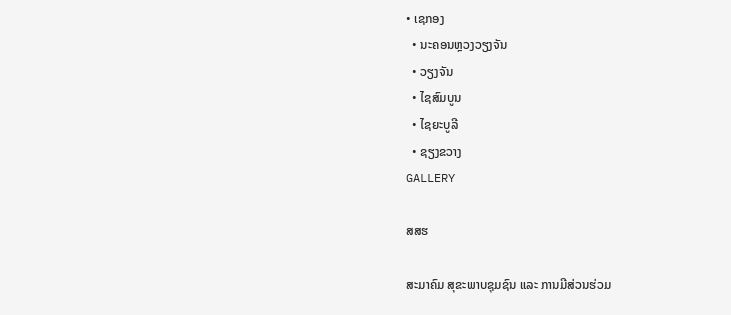• ເຊກອງ
  • ນະຄອນຫຼວງວຽງຈັນ
  • ວຽງຈັນ
  • ໄຊສົມບູນ
  • ໄຊຍະບູລີ
  • ຊຽງຂວາງ
GALLERY

ສສຮ

ສະມາຄົມ ສຸຂະພາບຊຸມຊົນ ແລະ ການມີສ່ວນຮ່ວມ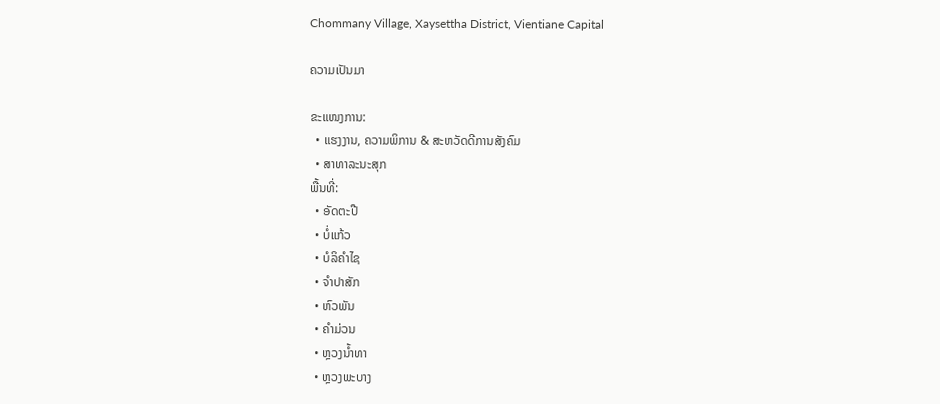Chommany Village, Xaysettha District, Vientiane Capital

ຄວາມເປັນມາ

ຂະແໜງການ:
  • ແຮງງານ, ຄວາມພິການ & ສະຫວັດດີການສັງຄົມ
  • ສາທາລະນະສຸກ
ພື້ນທີ່:
  • ອັດຕະປື
  • ບໍ່ແກ້ວ
  • ບໍລິຄໍາໄຊ
  • ຈໍາປາສັກ
  • ຫົວພັນ
  • ຄໍາມ່ວນ
  • ຫຼວງນໍ້າທາ
  • ຫຼວງພະບາງ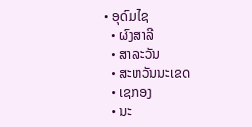• ອຸດົມໄຊ
  • ຜົງສາລີ
  • ສາລະວັນ
  • ສະຫວັນນະເຂດ
  • ເຊກອງ
  • ນະ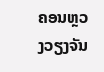ຄອນຫຼວງວຽງຈັນ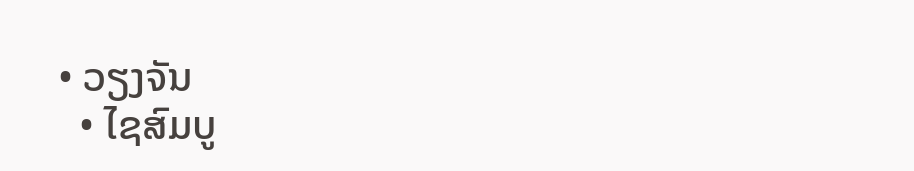• ວຽງຈັນ
  • ໄຊສົມບູ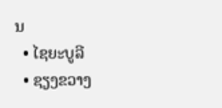ນ
  • ໄຊຍະບູລີ
  • ຊຽງຂວາງ